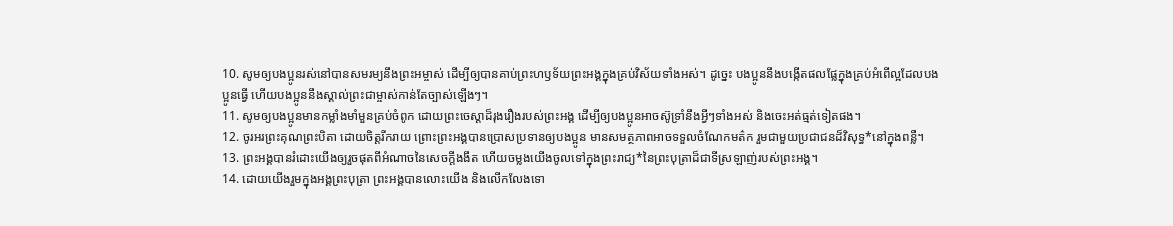10. សូមឲ្យបងប្អូនរស់នៅបានសមរម្យនឹងព្រះអម្ចាស់ ដើម្បីឲ្យបានគាប់ព្រះហឫទ័យព្រះអង្គក្នុងគ្រប់វិស័យទាំងអស់។ ដូច្នេះ បងប្អូននឹងបង្កើតផលផ្លែក្នុងគ្រប់អំពើល្អដែលបងប្អូនធ្វើ ហើយបងប្អូននឹងស្គាល់ព្រះជាម្ចាស់កាន់តែច្បាស់ឡើងៗ។
11. សូមឲ្យបងប្អូនមានកម្លាំងមាំមួនគ្រប់ចំពូក ដោយព្រះចេស្ដាដ៏រុងរឿងរបស់ព្រះអង្គ ដើម្បីឲ្យបងប្អូនអាចស៊ូទ្រាំនឹងអ្វីៗទាំងអស់ និងចេះអត់ធ្មត់ទៀតផង។
12. ចូរអរព្រះគុណព្រះបិតា ដោយចិត្តរីករាយ ព្រោះព្រះអង្គបានប្រោសប្រទានឲ្យបងប្អូន មានសមត្ថភាពអាចទទួលចំណែកមត៌ក រួមជាមួយប្រជាជនដ៏វិសុទ្ធ*នៅក្នុងពន្លឺ។
13. ព្រះអង្គបានរំដោះយើងឲ្យរួចផុតពីអំណាចនៃសេចក្ដីងងឹត ហើយចម្លងយើងចូលទៅក្នុងព្រះរាជ្យ*នៃព្រះបុត្រាដ៏ជាទីស្រឡាញ់របស់ព្រះអង្គ។
14. ដោយយើងរួមក្នុងអង្គព្រះបុត្រា ព្រះអង្គបានលោះយើង និងលើកលែងទោ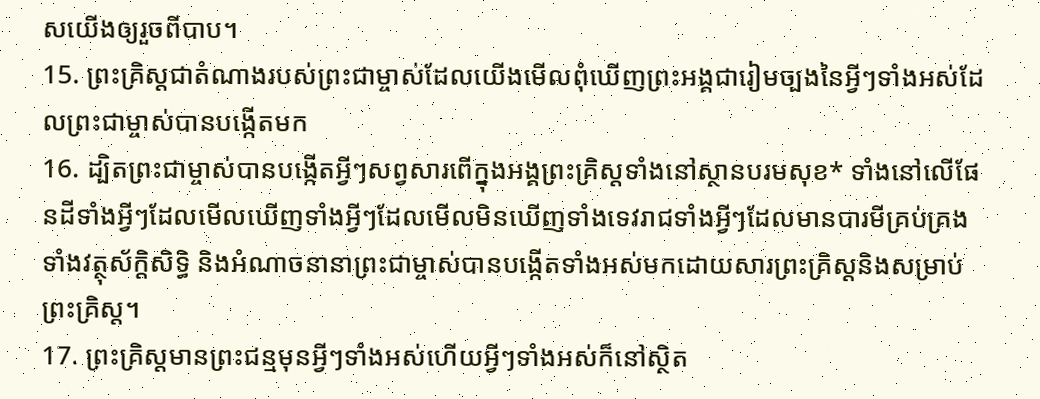សយើងឲ្យរួចពីបាប។
15. ព្រះគ្រិស្ដជាតំណាងរបស់ព្រះជាម្ចាស់ដែលយើងមើលពុំឃើញព្រះអង្គជារៀមច្បងនៃអ្វីៗទាំងអស់ដែលព្រះជាម្ចាស់បានបង្កើតមក
16. ដ្បិតព្រះជាម្ចាស់បានបង្កើតអ្វីៗសព្វសារពើក្នុងអង្គព្រះគ្រិស្ដទាំងនៅស្ថានបរមសុខ* ទាំងនៅលើផែនដីទាំងអ្វីៗដែលមើលឃើញទាំងអ្វីៗដែលមើលមិនឃើញទាំងទេវរាជទាំងអ្វីៗដែលមានបារមីគ្រប់គ្រងទាំងវត្ថុស័ក្តិសិទ្ធិ និងអំណាចនានាព្រះជាម្ចាស់បានបង្កើតទាំងអស់មកដោយសារព្រះគ្រិស្ដនិងសម្រាប់ព្រះគ្រិស្ដ។
17. ព្រះគ្រិស្ដមានព្រះជន្មមុនអ្វីៗទាំងអស់ហើយអ្វីៗទាំងអស់ក៏នៅស្ថិត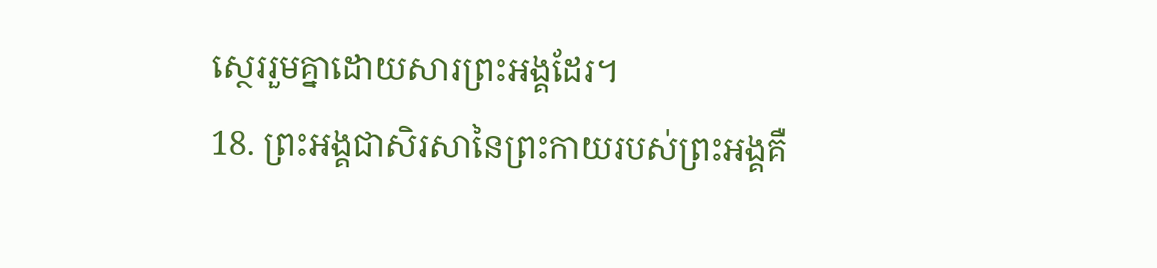ស្ថេររួមគ្នាដោយសារព្រះអង្គដែរ។
18. ព្រះអង្គជាសិរសានៃព្រះកាយរបស់ព្រះអង្គគឺ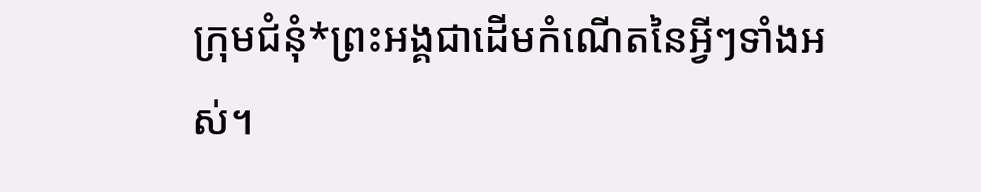ក្រុមជំនុំ*ព្រះអង្គជាដើមកំណើតនៃអ្វីៗទាំងអស់។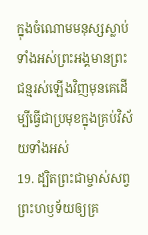ក្នុងចំណោមមនុស្សស្លាប់ទាំងអស់ព្រះអង្គមានព្រះជន្មរស់ឡើងវិញមុនគេដើម្បីធ្វើជាប្រមុខក្នុងគ្រប់វិស័យទាំងអស់
19. ដ្បិតព្រះជាម្ចាស់សព្វព្រះហឫទ័យឲ្យគ្រ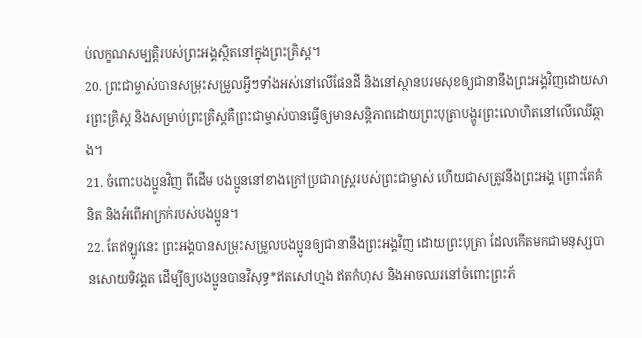ប់លក្ខណសម្បត្តិរបស់ព្រះអង្គស្ថិតនៅក្នុងព្រះគ្រិស្ដ។
20. ព្រះជាម្ចាស់បានសម្រុះសម្រួលអ្វីៗទាំងអស់នៅលើផែនដី និងនៅស្ថានបរមសុខឲ្យជានានឹងព្រះអង្គវិញដោយសារព្រះគ្រិស្ដ និងសម្រាប់ព្រះគ្រិស្ដគឺព្រះជាម្ចាស់បានធ្វើឲ្យមានសន្តិភាពដោយព្រះបុត្រាបង្ហូរព្រះលោហិតនៅលើឈើឆ្កាង។
21. ចំពោះបងប្អូនវិញ ពីដើម បងប្អូននៅខាងក្រៅប្រជារាស្ដ្ររបស់ព្រះជាម្ចាស់ ហើយជាសត្រូវនឹងព្រះអង្គ ព្រោះតែគំនិត និងអំពើអាក្រក់របស់បងប្អូន។
22. តែឥឡូវនេះ ព្រះអង្គបានសម្រុះសម្រួលបងប្អូនឲ្យជានានឹងព្រះអង្គវិញ ដោយព្រះបុត្រា ដែលកើតមកជាមនុស្សបានសោយទិវង្គត ដើម្បីឲ្យបងប្អូនបានវិសុទ្ធ*ឥតសៅហ្មង ឥតកំហុស និងអាចឈរនៅចំពោះព្រះភ័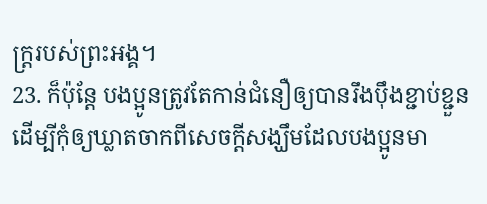ក្ត្ររបស់ព្រះអង្គ។
23. ក៏ប៉ុន្តែ បងប្អូនត្រូវតែកាន់ជំនឿឲ្យបានរឹងប៉ឹងខ្ជាប់ខ្ជួន ដើម្បីកុំឲ្យឃ្លាតចាកពីសេចក្ដីសង្ឃឹមដែលបងប្អូនមា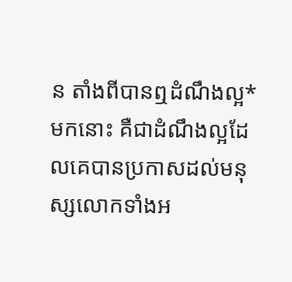ន តាំងពីបានឮដំណឹងល្អ*មកនោះ គឺជាដំណឹងល្អដែលគេបានប្រកាសដល់មនុស្សលោកទាំងអ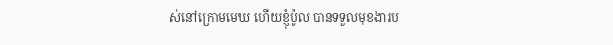ស់នៅក្រោមមេឃ ហើយខ្ញុំប៉ូល បានទទួលមុខងារប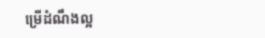ម្រើដំណឹងល្អ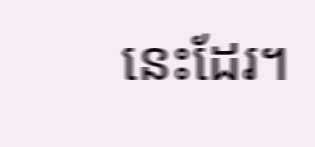នេះដែរ។